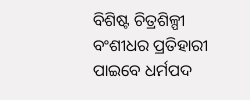ବିଶିଷ୍ଟ ଚିତ୍ରଶିଳ୍ପୀ ବଂଶୀଧର ପ୍ରତିହାରୀ ପାଇବେ ଧର୍ମପଦ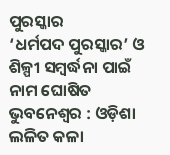ପୁରସ୍କାର
‘ଧର୍ମପଦ ପୁରସ୍କାର’ ଓ ଶିଳ୍ପୀ ସମ୍ବର୍ଦ୍ଧନା ପାଇଁ ନାମ ଘୋଷିତ
ଭୁବନେଶ୍ବର : ଓଡ଼ିଶା ଲଳିତ କଳା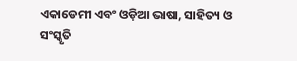ଏକାଡେମୀ ଏବଂ ଓଡ଼ିଆ ଭାଷା, ସାହିତ୍ୟ ଓ ସଂସ୍କୃତି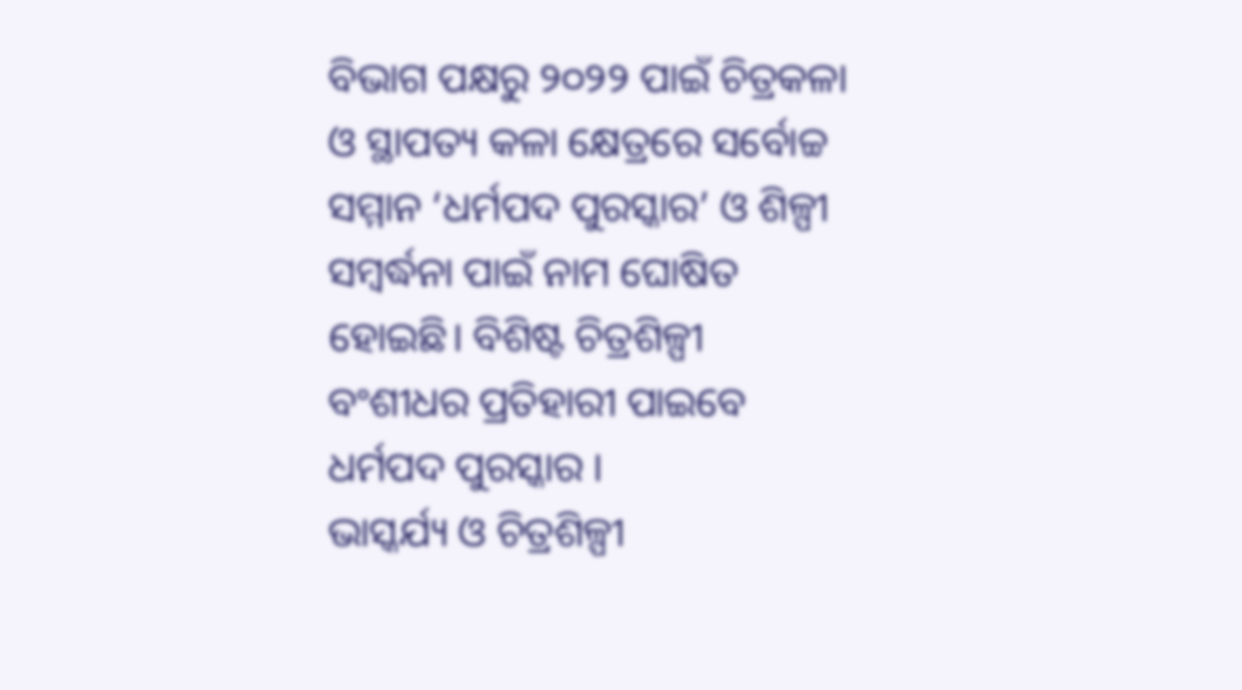ବିଭାଗ ପକ୍ଷରୁ ୨୦୨୨ ପାଇଁ ଚିତ୍ରକଳା ଓ ସ୍ଥାପତ୍ୟ କଳା କ୍ଷେତ୍ରରେ ସର୍ବୋଚ୍ଚ ସମ୍ମାନ ‘ଧର୍ମପଦ ପୁରସ୍କାର’ ଓ ଶିଳ୍ପୀ ସମ୍ବର୍ଦ୍ଧନା ପାଇଁ ନାମ ଘୋଷିତ ହୋଇଛି। ବିଶିଷ୍ଟ ଚିତ୍ରଶିଳ୍ପୀ ବଂଶୀଧର ପ୍ରତିହାରୀ ପାଇବେ ଧର୍ମପଦ ପୁରସ୍କାର ।
ଭାସ୍କର୍ଯ୍ୟ ଓ ଚିତ୍ରଶିଳ୍ପୀ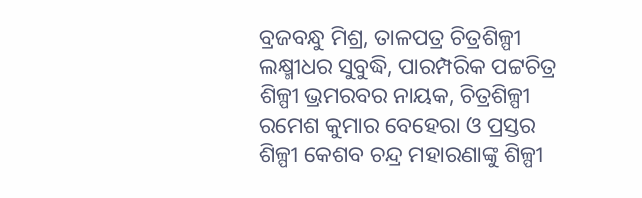ବ୍ରଜବନ୍ଧୁ ମିଶ୍ର, ତାଳପତ୍ର ଚିତ୍ରଶିଳ୍ପୀ ଲକ୍ଷ୍ମୀଧର ସୁବୁଦ୍ଧି, ପାରମ୍ପରିକ ପଟ୍ଟଚିତ୍ର ଶିଳ୍ପୀ ଭ୍ରମରବର ନାୟକ, ଚିତ୍ରଶିଳ୍ପୀ ରମେଶ କୁମାର ବେହେରା ଓ ପ୍ରସ୍ତର ଶିଳ୍ପୀ କେଶବ ଚନ୍ଦ୍ର ମହାରଣାଙ୍କୁ ଶିଳ୍ପୀ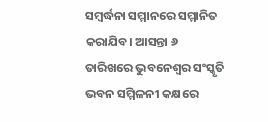ସମ୍ବର୍ଦ୍ଧନା ସମ୍ମାନରେ ସମ୍ମାନିତ କରାଯିବ। ଆସନ୍ତା ୬ ତାରିଖରେ ଭୁବନେଶ୍ବର ସଂସ୍କୃତି ଭବନ ସମ୍ମିଳନୀ କକ୍ଷରେ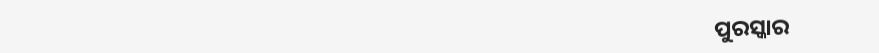ପୁରସ୍କାର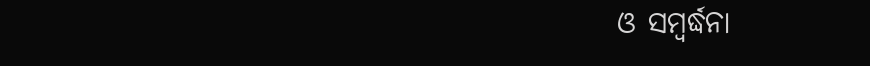ଓ ସମ୍ବର୍ଦ୍ଧନା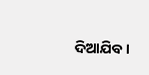ଦିଆଯିବ ।